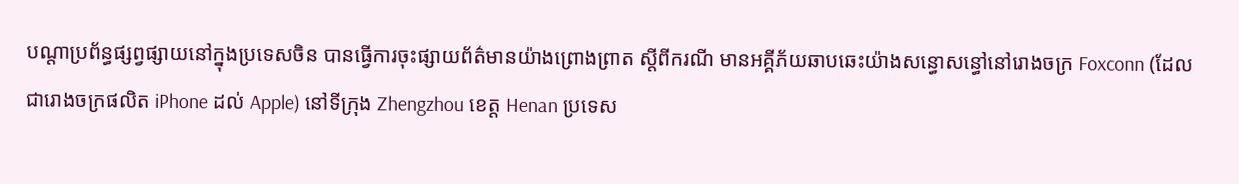បណ្តាប្រព័ន្ធផ្សព្វផ្សាយនៅក្នុងប្រទេសចិន បានធ្វើការចុះផ្សាយព័ត៌មានយ៉ាងព្រោងព្រាត ស្តីពីករណី មានអគ្គីភ័យឆាបឆេះយ៉ាងសន្ធោសន្ធៅនៅរោងចក្រ Foxconn (ដែលជារោងចក្រផលិត iPhone ដល់ Apple) នៅទីក្រុង Zhengzhou ខេត្ត Henan ប្រទេស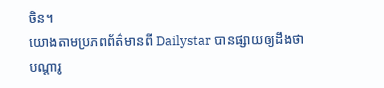ចិន។
យោងតាមប្រភពព័ត៌មានពី Dailystar បានផ្សាយឲ្យដឹងថា បណ្តារូ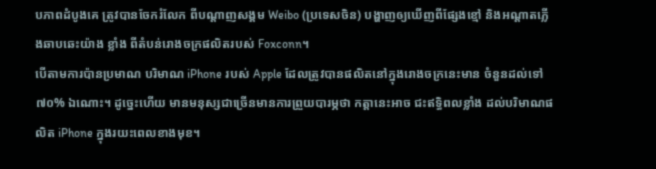បភាពដំបូងគេ ត្រូវបានចែករំលែក ពីបណ្តាញសង្គម Weibo (ប្រទេសចិន) បង្ហាញឲ្យឃើញពីផ្សែងខ្មៅ និងអណ្តាតភ្លើងឆាបឆេះយ៉ាង ខ្លាំង ពីតំបន់រោងចក្រផលិតរបស់ Foxconn។
បើតាមការប៉ានប្រមាណ បរិមាណ iPhone របស់ Apple ដែលត្រូវបានផលិតនៅក្នុងរោងចក្រនេះមាន ចំនួនដល់ទៅ ៧០% ឯណោះ។ ដូច្នេះហើយ មានមនុស្សជាច្រើនមានការព្រួយបារម្ភថា កត្តានេះអាច ជះឥទ្ធិពលខ្លាំង ដល់បរិមាណផលិត iPhone ក្នុងរយះពេលខាងមុខ។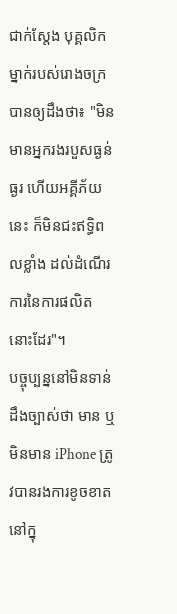ជាក់ស្តែង បុគ្គលិកម្នាក់របស់រោងចក្របានឲ្យដឹងថា៖ "មិនមានអ្នករងរបួសធ្ងន់ធ្ងរ ហើយអគ្គីភ័យនេះ ក៏មិនជះឥទ្ធិពលខ្លាំង ដល់ដំណើរការនៃការផលិតនោះដែរ"។
បច្ចុប្បន្ននៅមិនទាន់ដឹងច្បាស់ថា មាន ឬមិនមាន iPhone ត្រូវបានរងការខូចខាតនៅក្នុ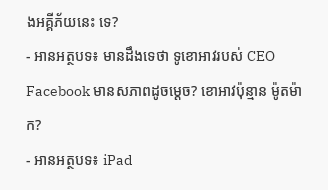ងអគ្គីភ័យនេះ ទេ?
- អានអត្ថបទ៖ មានដឹងទេថា ទូខោអាវរបស់ CEO Facebook មានសភាពដូចម្តេច? ខោអាវប៉ុន្មាន ម៉ូតម៉ាក?
- អានអត្ថបទ៖ iPad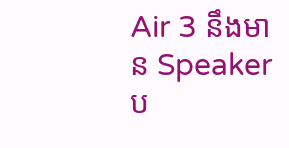Air 3 នឹងមាន Speaker ប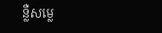ន្លឺសម្លេ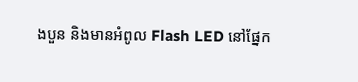ងបួន និងមានអំពូល Flash LED នៅផ្នែក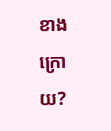ខាងក្រោយ?